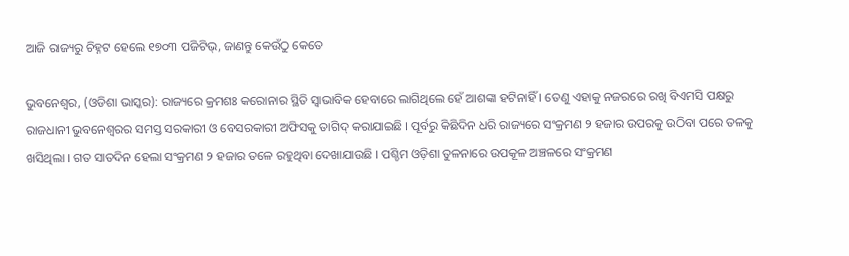ଆଜି ରାଜ୍ୟରୁ ଚିହ୍ନଟ ହେଲେ ୧୭୦୩ ପଜିଟିଭ୍, ଜାଣନ୍ତୁ କେଉଁଠୁ କେତେ

ଭୁବନେଶ୍ୱର, (ଓଡିଶା ଭାସ୍କର): ରାଜ୍ୟରେ କ୍ରମଶଃ କରୋନାର ସ୍ଥିତି ସ୍ୱାଭାବିକ ହେବାରେ ଲାଗିଥିଲେ ହେଁ ଆଶଙ୍କା ହଟିନାହିଁ । ତେଣୁ ଏହାକୁ ନଜରରେ ରଖି ବିଏମସି ପକ୍ଷରୁ ରାଜଧାନୀ ଭୁବନେଶ୍ୱରର ସମସ୍ତ ସରକାରୀ ଓ ବେସରକାରୀ ଅଫିସକୁ ତାଗିଦ୍ କରାଯାଇଛି । ପୂର୍ବରୁ କିଛିଦିନ ଧରି ରାଜ୍ୟରେ ସଂକ୍ରମଣ ୨ ହଜାର ଉପରକୁ ଉଠିବା ପରେ ତଳକୁ ଖସିଥିଲା । ଗତ ସାତଦିନ ହେଲା ସଂକ୍ରମଣ ୨ ହଜାର ତଳେ ରହୁଥିବା ଦେଖାଯାଉଛି । ପଶ୍ଚିମ ଓଡ଼ିଶା ତୁଳନାରେ ଉପକୂଳ ଅଞ୍ଚଳରେ ସଂକ୍ରମଣ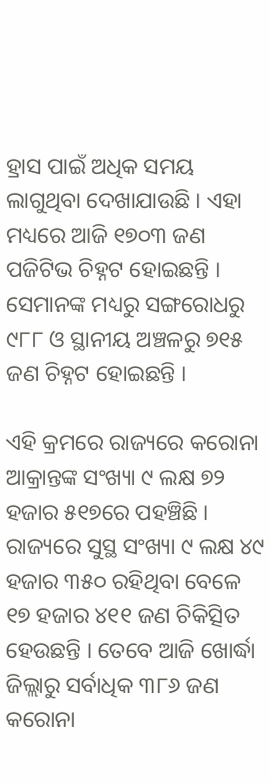ହ୍ରାସ ପାଇଁ ଅଧିକ ସମୟ ଲାଗୁଥିବା ଦେଖାଯାଉଛି । ଏହା ମଧ୍ୟରେ ଆଜି ୧୭୦୩ ଜଣ ପଜିଟିଭ ଚିହ୍ନଟ ହୋଇଛନ୍ତି । ସେମାନଙ୍କ ମଧ୍ୟରୁ ସଙ୍ଗରୋଧରୁ ୯୮୮ ଓ ସ୍ଥାନୀୟ ଅଞ୍ଚଳରୁ ୭୧୫ ଜଣ ଚିହ୍ନଟ ହୋଇଛନ୍ତି ।

ଏହି କ୍ରମରେ ରାଜ୍ୟରେ କରୋନା ଆକ୍ରାନ୍ତଙ୍କ ସଂଖ୍ୟା ୯ ଲକ୍ଷ ୭୨ ହଜାର ୫୧୭ରେ ପହଞ୍ଚିଛି । ରାଜ୍ୟରେ ସୁସ୍ଥ ସଂଖ୍ୟା ୯ ଲକ୍ଷ ୪୯ ହଜାର ୩୫୦ ରହିଥିବା ବେଳେ ୧୭ ହଜାର ୪୧୧ ଜଣ ଚିକିତ୍ସିତ ହେଉଛନ୍ତି । ତେବେ ଆଜି ଖୋର୍ଦ୍ଧା ଜିଲ୍ଲାରୁ ସର୍ବାଧିକ ୩୮୬ ଜଣ କରୋନା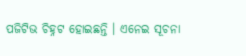ପଜିଟିଭ ଚିହ୍ନଟ ହୋଇଛନ୍ତି । ଏନେଇ ସୂଚନା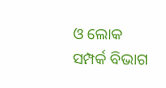ଓ ଲୋକ ସମ୍ପର୍କ ବିଭାଗ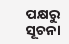ପକ୍ଷରୁ ସୂଚନା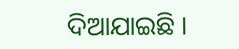ଦିଆଯାଇଛି ।